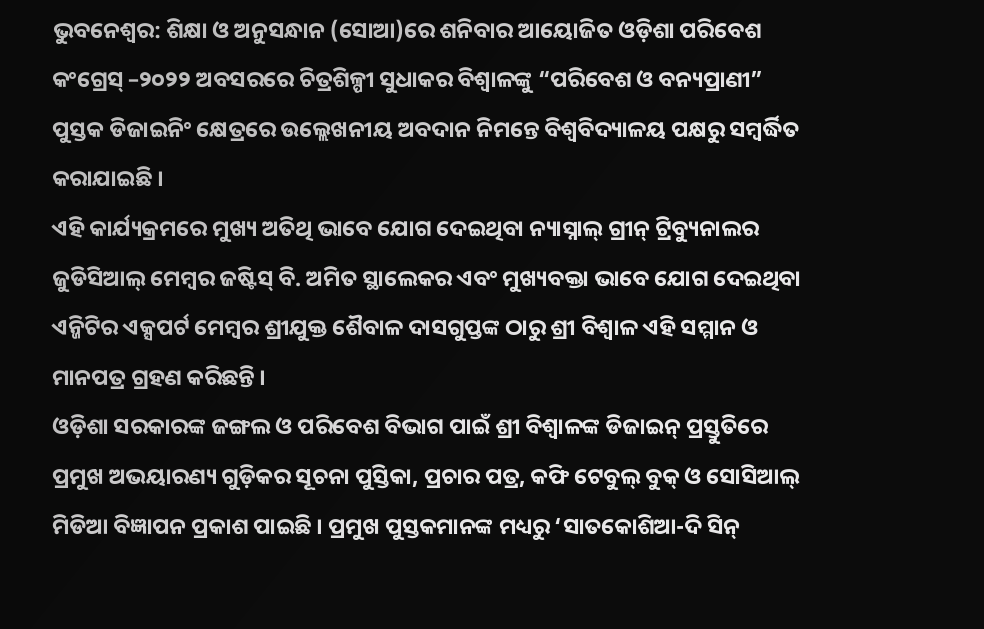ଭୁବନେଶ୍ୱର: ଶିକ୍ଷା ଓ ଅନୁସନ୍ଧାନ (ସୋଆ)ରେ ଶନିବାର ଆୟୋଜିତ ଓଡ଼ିଶା ପରିବେଶ କଂଗ୍ରେସ୍ –୨୦୨୨ ଅବସରରେ ଚିତ୍ରଶିଳ୍ପୀ ସୁଧାକର ବିଶ୍ୱାଳଙ୍କୁ “ପରିବେଶ ଓ ବନ୍ୟପ୍ରାଣୀ” ପୁସ୍ତକ ଡିଜାଇନିଂ କ୍ଷେତ୍ରରେ ଉଲ୍ଲେଖନୀୟ ଅବଦାନ ନିମନ୍ତେ ବିଶ୍ୱବିଦ୍ୟାଳୟ ପକ୍ଷରୁ ସମ୍ବର୍ଦ୍ଧିତ କରାଯାଇଛି ।
ଏହି କାର୍ଯ୍ୟକ୍ରମରେ ମୁଖ୍ୟ ଅତିଥି ଭାବେ ଯୋଗ ଦେଇଥିବା ନ୍ୟାସ୍ନାଲ୍ ଗ୍ରୀନ୍ ଟ୍ରିବ୍ୟୁନାଲର ଜୁଡିସିଆଲ୍ ମେମ୍ବର ଜଷ୍ଟିସ୍ ବି. ଅମିତ ସ୍ଥାଲେକର ଏବଂ ମୁଖ୍ୟବକ୍ତା ଭାବେ ଯୋଗ ଦେଇଥିବା ଏନ୍ଜିଟିର ଏକ୍ସପର୍ଟ ମେମ୍ବର ଶ୍ରୀଯୁକ୍ତ ଶୈବାଳ ଦାସଗୁପ୍ତଙ୍କ ଠାରୁ ଶ୍ରୀ ବିଶ୍ୱାଳ ଏହି ସମ୍ମାନ ଓ ମାନପତ୍ର ଗ୍ରହଣ କରିଛନ୍ତି ।
ଓଡ଼ିଶା ସରକାରଙ୍କ ଜଙ୍ଗଲ ଓ ପରିବେଶ ବିଭାଗ ପାଇଁ ଶ୍ରୀ ବିଶ୍ୱାଳଙ୍କ ଡିଜାଇନ୍ ପ୍ରସ୍ତୁତିରେ ପ୍ରମୁଖ ଅଭୟାରଣ୍ୟ ଗୁଡ଼ିକର ସୂଚନା ପୁସ୍ତିକା, ପ୍ରଚାର ପତ୍ର, କଫି ଟେବୁଲ୍ ବୁକ୍ ଓ ସୋସିଆଲ୍ ମିଡିଆ ବିଜ୍ଞାପନ ପ୍ରକାଶ ପାଇଛି । ପ୍ରମୁଖ ପୁସ୍ତକମାନଙ୍କ ମଧ୍ୟରୁ ‘ସାତକୋଶିଆ-ଦି ସିନ୍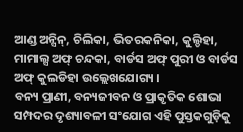ଆଣ୍ଡ ଅନ୍ସିନ୍, ଚିଲିକା, ଭିତରକନିକା, କୁଲ୍ଡିହା, ମାମାଲ୍ସ ଅଫ୍ ଚନ୍ଦକା, ବାର୍ଡସ ଅଫ୍ ପୁରୀ ଓ ବାର୍ଡସ ଅଫ୍ କୁଲଡିହା ଉଲ୍ଲେଖଯୋଗ୍ୟ ।
ବନ୍ୟ ପ୍ରାଣୀ, ବନ୍ୟଜୀବନ ଓ ପ୍ରାକୃତିକ ଶୋଭା ସମ୍ପଦର ଦୃଶ୍ୟାବଳୀ ସଂଯୋଗ ଏହି ପୁସ୍ତକଗୁଡ଼ିକୁ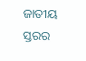ଜାତୀୟ ସ୍ତରର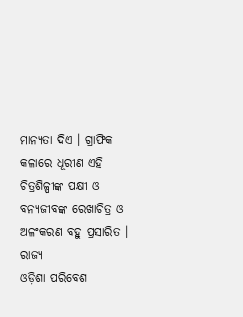ମାନ୍ୟତା ଦିଏ । ଗ୍ରାଫିକ କଳାରେ ଧୂରୀଣ ଏହି ଚିତ୍ରଶିଳ୍ପୀଙ୍କ ପକ୍ଷୀ ଓ ବନ୍ୟଜୀବଙ୍କ ରେଖାଚିତ୍ର ଓ ଅଳଂକରଣ ବହୁ ପ୍ରସାରିତ ।
ରାଜ୍ୟ
ଓଡ଼ିଶା ପରିବେଶ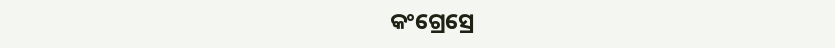କଂଗ୍ରେସ୍ରେ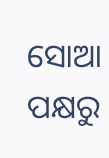ସୋଆ ପକ୍ଷରୁ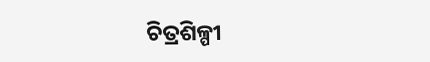ଚିତ୍ରଶିଳ୍ପୀ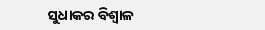ସୁଧାକର ବିଶ୍ୱାଳ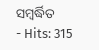ସମ୍ବର୍ଦ୍ଧିତ
- Hits: 315